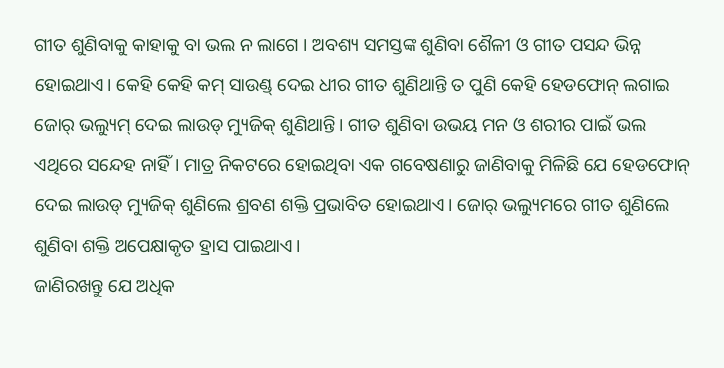ଗୀତ ଶୁଣିବାକୁ କାହାକୁ ବା ଭଲ ନ ଲାଗେ । ଅବଶ୍ୟ ସମସ୍ତଙ୍କ ଶୁଣିବା ଶୈଳୀ ଓ ଗୀତ ପସନ୍ଦ ଭିନ୍ନ ହୋଇଥାଏ। କେହି କେହି କମ୍ ସାଉଣ୍ଡ୍ ଦେଇ ଧୀର ଗୀତ ଶୁଣିଥାନ୍ତି ତ ପୁଣି କେହି ହେଡଫୋନ୍ ଲଗାଇ ଜୋର୍ ଭଲ୍ୟୁମ୍ ଦେଇ ଲାଉଡ୍ ମ୍ୟୁଜିକ୍ ଶୁଣିଥାନ୍ତି। ଗୀତ ଶୁଣିବା ଉଭୟ ମନ ଓ ଶରୀର ପାଇଁ ଭଲ ଏଥିରେ ସନ୍ଦେହ ନାହିଁ। ମାତ୍ର ନିକଟରେ ହୋଇଥିବା ଏକ ଗବେଷଣାରୁ ଜାଣିବାକୁ ମିଳିଛି ଯେ ହେଡଫୋନ୍ ଦେଇ ଲାଉଡ୍ ମ୍ୟୁଜିକ୍ ଶୁଣିଲେ ଶ୍ରବଣ ଶକ୍ତି ପ୍ରଭାବିତ ହୋଇଥାଏ। ଜୋର୍ ଭଲ୍ୟୁମରେ ଗୀତ ଶୁଣିଲେ ଶୁଣିବା ଶକ୍ତି ଅପେକ୍ଷାକୃତ ହ୍ରାସ ପାଇଥାଏ।
ଜାଣିରଖନ୍ତୁ ଯେ ଅଧିକ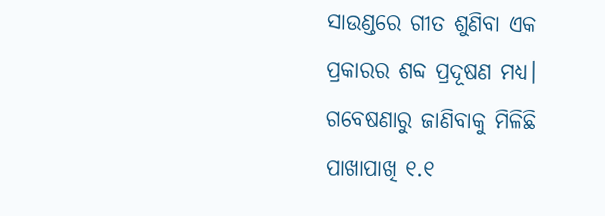ସାଉଣ୍ଡରେ ଗୀତ ଶୁଣିବା ଏକ ପ୍ରକାରର ଶବ୍ଦ ପ୍ରଦୂଷଣ ମଧ୍ୟ। ଗବେଷଣାରୁ ଜାଣିବାକୁ ମିଳିଛି ପାଖାପାଖି ୧.୧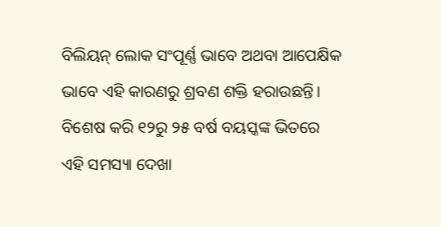ବିଲିୟନ୍ ଲୋକ ସଂପୂର୍ଣ୍ଣ ଭାବେ ଅଥବା ଆପେକ୍ଷିକ ଭାବେ ଏହି କାରଣରୁ ଶ୍ରବଣ ଶକ୍ତି ହରାଉଛନ୍ତି। ବିଶେଷ କରି ୧୨ରୁ ୨୫ ବର୍ଷ ବୟସ୍କଙ୍କ ଭିତରେ ଏହି ସମସ୍ୟା ଦେଖା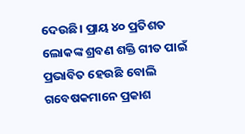ଦେଉଛି। ପ୍ରାୟ ୪୦ ପ୍ରତିଶତ ଲୋକଙ୍କ ଶ୍ରବଣ ଶକ୍ତି ଗୀତ ପାଇଁ ପ୍ରଭାବିତ ହେଉଛି ବୋଲି ଗବେଷକମାନେ ପ୍ରକାଶ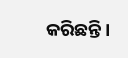କରିଛନ୍ତି।